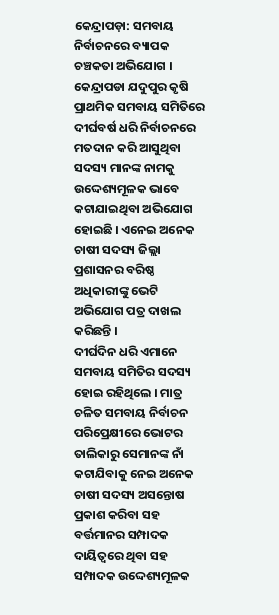କେନ୍ଦ୍ରାପଡ଼ା: ସମବାୟ ନିର୍ବାଚନରେ ବ୍ୟାପକ ଚଞ୍ଚକତା ଅଭିଯୋଗ । କେନ୍ଦ୍ରାପଡା ଯଦୁପୁର କୃଷି ପ୍ରାଥମିକ ସମବାୟ ସମିତିରେ ଦୀର୍ଘବର୍ଷ ଧରି ନିର୍ବାଚନରେ ମତଦାନ କରି ଆସୁଥିବା ସଦସ୍ୟ ମାନଙ୍କ ନାମକୁ ଉଦ୍ଦେଶ୍ୟମୂଳକ ଭାବେ କଟାଯାଇଥିବା ଅଭିଯୋଗ ହୋଇଛି । ଏନେଇ ଅନେକ ଚାଷୀ ସଦସ୍ୟ ଜିଲ୍ଲା ପ୍ରଶାସନର ବରିଷ୍ଠ ଅଧିକାରୀଙ୍କୁ ଭେଟି ଅଭିଯୋଗ ପତ୍ର ଦାଖଲ କରିଛନ୍ତି ।
ଦୀର୍ଘଦିନ ଧରି ଏମାନେ ସମବାୟ ସମିତିର ସଦସ୍ୟ ହୋଇ ରହିଥିଲେ । ମାତ୍ର ଚଳିତ ସମବାୟ ନିର୍ବାଚନ ପରିପ୍ରେକ୍ଷୀରେ ଭୋଟର ତାଲିକାରୁ ସେମାନଙ୍କ ନାଁ କଟାଯିବାକୁ ନେଇ ଅନେକ ଚାଷୀ ସଦସ୍ୟ ଅସନ୍ତୋଷ ପ୍ରକାଶ କରିବା ସହ ବର୍ତ୍ତମାନର ସମ୍ପାଦକ ଦାୟିତ୍ବରେ ଥିବା ସହ ସମ୍ପାଦକ ଉଦ୍ଦେଶ୍ୟମୂଳକ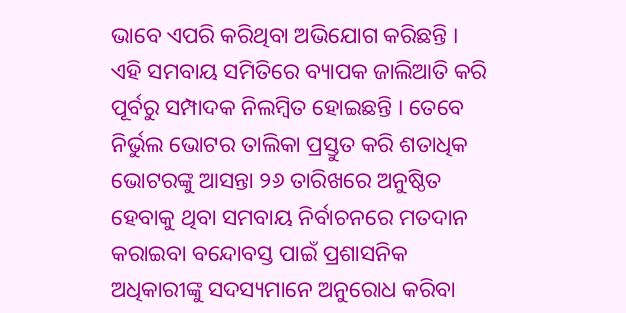ଭାବେ ଏପରି କରିଥିବା ଅଭିଯୋଗ କରିଛନ୍ତି ।
ଏହି ସମବାୟ ସମିତିରେ ବ୍ୟାପକ ଜାଲିଆତି କରି ପୂର୍ବରୁ ସମ୍ପାଦକ ନିଲମ୍ବିତ ହୋଇଛନ୍ତି । ତେବେ ନିର୍ଭୁଲ ଭୋଟର ତାଲିକା ପ୍ରସ୍ତୁତ କରି ଶତାଧିକ ଭୋଟରଙ୍କୁ ଆସନ୍ତା ୨୬ ତାରିଖରେ ଅନୁଷ୍ଠିତ ହେବାକୁ ଥିବା ସମବାୟ ନିର୍ବାଚନରେ ମତଦାନ କରାଇବା ବନ୍ଦୋବସ୍ତ ପାଇଁ ପ୍ରଶାସନିକ ଅଧିକାରୀଙ୍କୁ ସଦସ୍ୟମାନେ ଅନୁରୋଧ କରିବା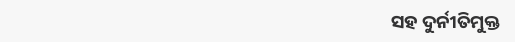ସହ ଦୁର୍ନୀତିମୁକ୍ତ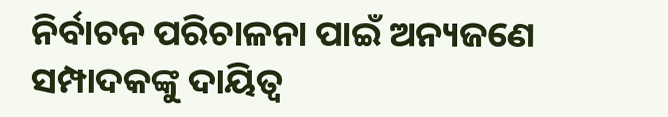ନିର୍ବାଚନ ପରିଚାଳନା ପାଇଁ ଅନ୍ୟଜଣେ ସମ୍ପାଦକଙ୍କୁ ଦାୟିତ୍ବ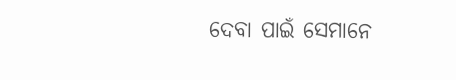ଦେବା ପାଇଁ ସେମାନେ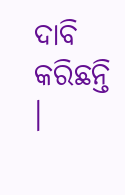ଦାବି କରିଛନ୍ତି ।